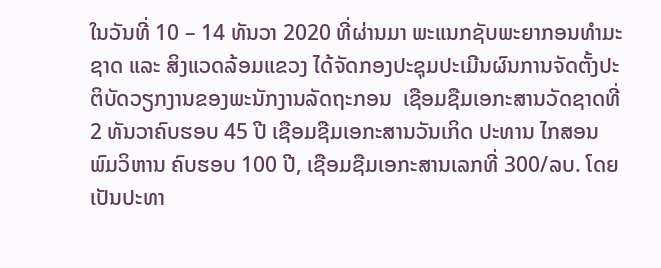ໃນວັນທີ່ 10 – 14 ທັນວາ 2020 ທີ່ຜ່ານມາ ພະແນກຊັບພະຍາກອນທຳມະຊາດ ແລະ ສິງແວດລ້ອມແຂວງ ໄດ້ຈັດກອງປະຊຸມປະເມີນຜົນການຈັດຕັ້ງປະຕິບັດວຽກງານຂອງພະນັກງານລັດຖະກອນ  ເຊືອມຊືມເອກະສານວັດຊາດທີ່ 2 ທັນວາຄົບຮອບ 45 ປີ ເຊືອມຊືມເອກະສານວັນເກິດ ປະທານ ໄກສອນ ພົມວິຫານ ຄົບຮອບ 100 ປີ, ເຊືອມຊືມເອກະສານເລກທີ່ 300/ລບ. ໂດຍເປັນປະທາ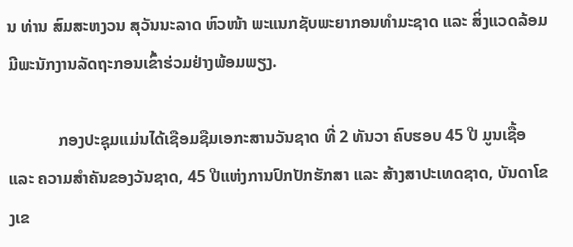ນ ທ່ານ ສົມສະຫງວນ ສຸວັນນະລາດ ຫົວໜ້າ ພະແນກຊັບພະຍາກອນທຳມະຊາດ ແລະ ສິ່ງແວດລ້ອມ ມີພະນັກງານລັດຖະກອນເຂົ້າຮ່ວມຢ່າງພ້ອມພຽງ.

            ກອງປະຊຸມແມ່ນໄດ້ເຊືອມຊືມເອກະສານວັນຊາດ ທີ່ 2 ທັນວາ ຄົບຮອບ 45 ປີ ມູນເຊື້ອ ແລະ ຄວາມສຳຄັນຂອງວັນຊາດ, 45 ປີແຫ່ງການປົກປັກຮັກສາ ແລະ ສ້າງສາປະເທດຊາດ, ບັນດາໂຂງເຂ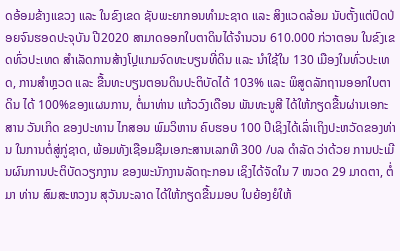ດອ້ອມຂ້າງແຂວງ ແລະ ໃນຂົງເຂດ ຊັບພະຍາກອນທຳມະຊາດ ແລະ ສິງແວດລ້ອມ ນັບຕັ້ງແຕ່ປົດປ່ອຍຈົນຮອດປະຈຸບັນ ປີ2020 ສາມາດອອກໃບຕາດິນໄດ້ຈຳນວນ 610.000 ກ່ວາຕອນ ໃນຂົງເຂດທົ່ວປະເທດ ສຳເລັດການສ້າງໂປຼແກມຈົດທະບຽນທີ່ດິນ ແລະ ນຳໃຊ້ໃນ 130 ເມືອງໃນທົ່ວປະເທດ, ການສຳຫຼວດ ແລະ ຂື້ນທະບຽນຕອນດິນປະຕິບັດໄດ້ 103% ແລະ ພິສູດລັກຖານອອກໃບຕາດິນ ໄດ້ 100%ຂອງແຜນການ, ຕໍ່ມາທ່ານ ແກ້ວວົງເດືອນ ພັນທະນູສີ ໄດ້ໃຫ້ກຽດຂື້ນຜ່ານເອກະສານ ວັນເກິດ ຂອງປະທານ ໄກສອນ ພົມວິຫານ ຄົບຮອບ 100 ປີເຊິງໄດ້ເລົ່າເຖິງປະຫວັດຂອງທ່ານ ໃນການຕໍ່ສູ່ກູ່ຊາດ, ພ້ອມທັງເຊືອມຊືມເອກະສານເລກທີ 300 /ບລ ດຳລັດ ວ່າດ້ວຍ ການປະເມີນຜົນການປະຕິບັດວຽກງານ ຂອງພະນັກງານລັດຖະກອນ ເຊິງໄດ້ຈັດໃນ 7 ໜວດ 29 ມາດຕາ, ຕໍ່ມາ ທ່ານ ສົມສະຫວງນ ສຸວັນນະລາດ ໄດ້ໃຫ້ກຽດຂື້ນມອບ ໃບຍ້ອງຍໍໃຫ້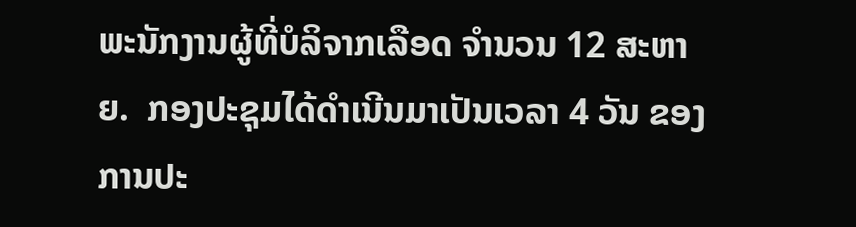ພະນັກງານຜູ້ທີ່ບໍລິຈາກເລືອດ ຈຳນວນ 12 ສະຫາຍ.  ກອງປະຊຸມໄດ້ດຳເນີນມາເປັນເວລາ 4 ວັນ ຂອງການປະ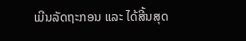ເມີນລັດຖະກອນ ແລະ ໄດ້ສີ້ນສຸດ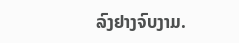ລົງຢາງຈົບງາມ.